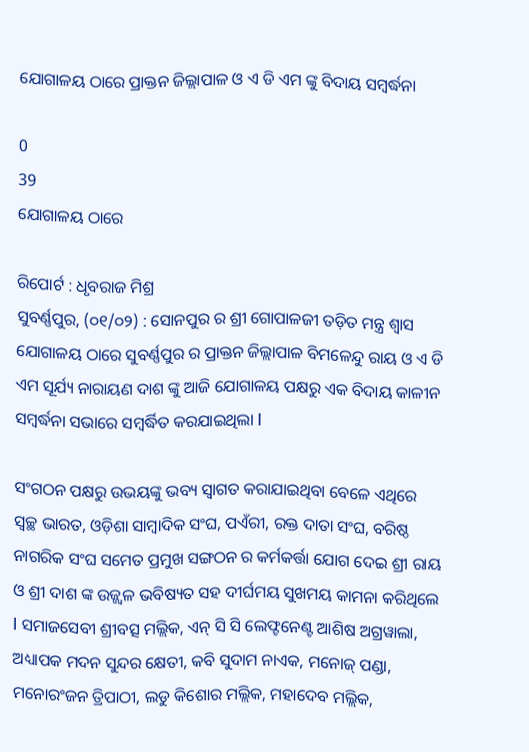ଯୋଗାଳୟ ଠାରେ ପ୍ରାକ୍ତନ ଜିଲ୍ଲାପାଳ ଓ ଏ ଡି ଏମ ଙ୍କୁ ବିଦାୟ ସମ୍ୱର୍ଦ୍ଧନା

0
39
ଯୋଗାଳୟ ଠାରେ

ରିପୋର୍ଟ : ଧୃବରାଜ ମିଶ୍ର
ସୁବର୍ଣ୍ଣପୁର, (୦୧/୦୨) : ସୋନପୁର ର ଶ୍ରୀ ଗୋପାଳଜୀ ତଡ଼ିତ ମନ୍ତ୍ର ଶ୍ୱାସ ଯୋଗାଳୟ ଠାରେ ସୁବର୍ଣ୍ଣପୁର ର ପ୍ରାକ୍ତନ ଜିଲ୍ଲାପାଳ ବିମଳେନ୍ଦୁ ରାୟ ଓ ଏ ଡି ଏମ ସୂର୍ଯ୍ୟ ନାରାୟଣ ଦାଶ ଙ୍କୁ ଆଜି ଯୋଗାଳୟ ପକ୍ଷରୁ ଏକ ବିଦାୟ କାଳୀନ ସମ୍ବର୍ଦ୍ଧନା ସଭାରେ ସମ୍ବର୍ଦ୍ଧିତ କରଯାଇଥିଲା l

ସଂଗଠନ ପକ୍ଷରୁ ଉଭୟଙ୍କୁ ଭବ୍ୟ ସ୍ବାଗତ କରାଯାଇଥିବା ବେଳେ ଏଥିରେ ସ୍ୱଚ୍ଛ ଭାରତ, ଓଡ଼ିଶା ସାମ୍ୱାଦିକ ସଂଘ, ପଏଁରୀ, ରକ୍ତ ଦାତା ସଂଘ, ବରିଷ୍ଠ ନାଗରିକ ସଂଘ ସମେତ ପ୍ରମୁଖ ସଙ୍ଗଠନ ର କର୍ମକର୍ତ୍ତା ଯୋଗ ଦେଇ ଶ୍ରୀ ରାୟ ଓ ଶ୍ରୀ ଦାଶ ଙ୍କ ଉଜ୍ଜ୍ୱଳ ଭବିଷ୍ୟତ ସହ ଦୀର୍ଘମୟ ସୁଖମୟ କାମନା କରିଥିଲେ l ସମାଜସେବୀ ଶ୍ରୀବତ୍ସ ମଲ୍ଲିକ, ଏନ୍ ସି ସି ଲେଫ୍ଟନେଣ୍ଟ ଆଶିଷ ଅଗ୍ରୱାଲା, ଅଧ୍ୟାପକ ମଦନ ସୁନ୍ଦର କ୍ଷେତୀ, କବି ସୁଦାମ ନାଏକ, ମନୋଜ୍ ପଣ୍ଡା, ମନୋରଂଜନ ତ୍ରିପାଠୀ, ଲଡୁ କିଶୋର ମଲ୍ଲିକ, ମହାଦେବ ମଲ୍ଲିକ,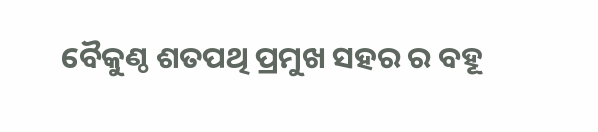ବୈକୁଣ୍ଠ ଶତପଥି ପ୍ରମୁଖ ସହର ର ବହୂ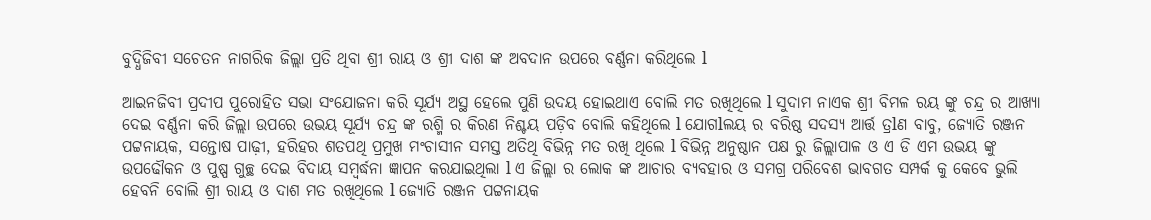ବୁଦ୍ଧିଜିବୀ ସଚେତନ ନାଗରିକ ଜିଲ୍ଲା ପ୍ରତି ଥିବା ଶ୍ରୀ ରାୟ ଓ ଶ୍ରୀ ଦାଶ ଙ୍କ ଅବଦାନ ଉପରେ ବର୍ଣ୍ଣନା କରିଥିଲେ l

ଆଇନଜିବୀ ପ୍ରଦୀପ ପୁରୋହିତ ସଭା ସଂଯୋଜନା କରି ସୂର୍ଯ୍ୟ ଅସ୍ଥ ହେଲେ ପୁଣି ଉଦୟ ହୋଇଥାଏ ବୋଲି ମତ ରଖିଥିଲେ l ସୁଦାମ ନାଏକ ଶ୍ରୀ ବିମଳ ରୟ ଙ୍କୁ ଚନ୍ଦ୍ର ର ଆଖ୍ୟା ଦେଇ ବର୍ଣ୍ଣନା କରି ଜିଲ୍ଲା ଉପରେ ଉଭୟ ସୂର୍ଯ୍ୟ ଚନ୍ଦ୍ର ଙ୍କ ରଶ୍ମି ର କିରଣ ନିଶ୍ଚୟ ପଡ଼ିବ ବୋଲି କହିଥିଲେ l ଯୋଗlଲୟ ର ବରିଷ୍ଠ ସଦସ୍ୟ ଆର୍ତ୍ତ ତ୍ରlଣ ବାବୁ, ଜ୍ୟୋତି ରଞ୍ଜନ ପଟ୍ଟନାୟକ, ସନ୍ତୋଷ ପାଢ଼ୀ, ହରିହର ଶତପଥି ପ୍ରମୁଖ ମଂଚାସୀନ ସମସ୍ତ ଅତିଥି ବିଭିନ୍ନ ମତ ରଖି ଥିଲେ l ବିଭିନ୍ନ ଅନୁଷ୍ଠାନ ପକ୍ଷ ରୁ ଜିଲ୍ଲାପାଳ ଓ ଏ ଡି ଏମ ଉଭୟ ଙ୍କୁ ଉପଢୌକନ ଓ ପୁଷ୍ପ ଗୁଚ୍ଛ ଦେଇ ବିଦାୟ ସମ୍ବର୍ଦ୍ଧନା ଜ୍ଞାପନ କରଯାଇଥିଲା l ଏ ଜିଲ୍ଲା ର ଲୋକ ଙ୍କ ଆଚାର ବ୍ୟବହାର ଓ ସମଗ୍ର ପରିବେଶ ଭାବଗତ ସମ୍ପର୍କ କୁ କେବେ ଭୁଲି ହେବନି ବୋଲି ଶ୍ରୀ ରାୟ ଓ ଦାଶ ମତ ରଖିଥିଲେ l ଜ୍ୟୋତି ରଞ୍ଜନ ପଟ୍ଟନାୟକ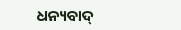ଧନ୍ୟବାଦ୍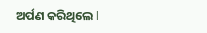ଅର୍ପଣ କରିଥିଲେ l